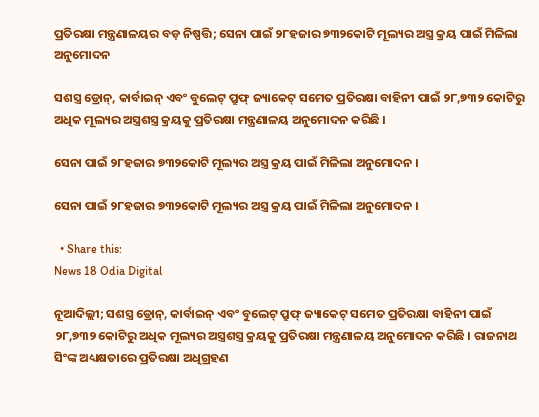ପ୍ରତିରକ୍ଷା ମନ୍ତ୍ରଣାଳୟର ବଡ଼ ନିଷ୍ପତ୍ତି; ସେନା ପାଇଁ ୨୮ହଜାର ୭୩୨କୋଟି ମୂଲ୍ୟର ଅସ୍ତ୍ର କ୍ରୟ ପାଇଁ ମିଳିଲା ଅନୁମୋଦନ

ସଶସ୍ତ୍ର ଡ୍ରୋନ୍, କାର୍ବାଇନ୍ ଏବଂ ବୁଲେଟ୍ ପ୍ରୁଫ୍ ଜ୍ୟାକେଟ୍ ସମେତ ପ୍ରତିରକ୍ଷା ବାହିନୀ ପାଇଁ ୨୮,୭୩୨ କୋଟିରୁ ଅଧିକ ମୂଲ୍ୟର ଅସ୍ତ୍ରଶସ୍ତ୍ର କ୍ରୟକୁ ପ୍ରତିରକ୍ଷା ମନ୍ତ୍ରଣାଳୟ ଅନୁମୋଦନ କରିଛି ।

ସେନା ପାଇଁ ୨୮ହଜାର ୭୩୨କୋଟି ମୂଲ୍ୟର ଅସ୍ତ୍ର କ୍ରୟ ପାଇଁ ମିଳିଲା ଅନୁମୋଦନ ।

ସେନା ପାଇଁ ୨୮ହଜାର ୭୩୨କୋଟି ମୂଲ୍ୟର ଅସ୍ତ୍ର କ୍ରୟ ପାଇଁ ମିଳିଲା ଅନୁମୋଦନ ।

  • Share this:
News 18 Odia Digital

ନୂଆଦିଲ୍ଲୀ; ସଶସ୍ତ୍ର ଡ୍ରୋନ୍, କାର୍ବାଇନ୍ ଏବଂ ବୁଲେଟ୍ ପ୍ରୁଫ୍ ଜ୍ୟାକେଟ୍ ସମେତ ପ୍ରତିରକ୍ଷା ବାହିନୀ ପାଇଁ ୨୮,୭୩୨ କୋଟିରୁ ଅଧିକ ମୂଲ୍ୟର ଅସ୍ତ୍ରଶସ୍ତ୍ର କ୍ରୟକୁ ପ୍ରତିରକ୍ଷା ମନ୍ତ୍ରଣାଳୟ ଅନୁମୋଦନ କରିଛି । ରାଜନାଥ ସିଂଙ୍କ ଅଧ୍ୟକ୍ଷତାରେ ପ୍ରତିରକ୍ଷା ଅଧିଗ୍ରହଣ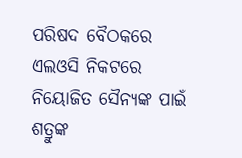ପରିଷଦ ବୈଠକରେ ଏଲଓସି ନିକଟରେ ନିୟୋଜିତ ସୈନ୍ୟଙ୍କ ପାଇଁ ଶତ୍ରୁଙ୍କ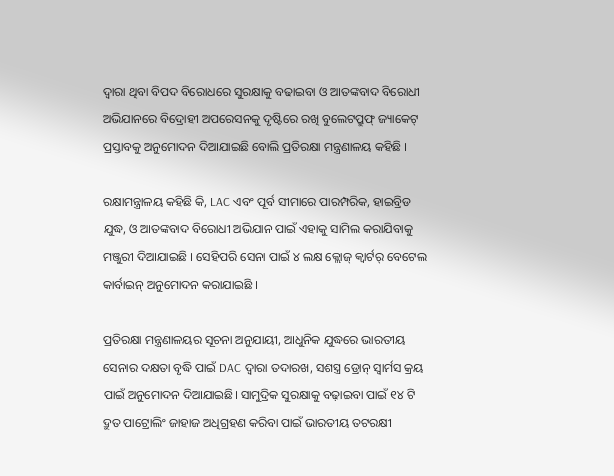ଦ୍ବାରା ଥିବା ବିପଦ ବିରୋଧରେ ସୁରକ୍ଷାକୁ ବଢାଇବା ଓ ଆତଙ୍କବାଦ ବିରୋଧୀ ଅଭିଯାନରେ ବିଦ୍ରୋହୀ ଅପରେସନକୁ ଦୃଷ୍ଟିରେ ରଖି ବୁଲେଟପ୍ରୁଫ୍ ଜ୍ୟାକେଟ୍ ପ୍ରସ୍ତାବକୁ ଅନୁମୋଦନ ଦିଆଯାଇଛି ବୋଲି ପ୍ରତିରକ୍ଷା ମନ୍ତ୍ରଣାଳୟ କହିଛି ।

ରକ୍ଷାମନ୍ତ୍ରାଳୟ କହିଛି କି, LAC ଏବଂ ପୂର୍ବ ସୀମାରେ ପାରମ୍ପରିକ, ହାଇବ୍ରିଡ ଯୁଦ୍ଧ, ଓ ଆତଙ୍କବାଦ ବିରୋଧୀ ଅଭିଯାନ ପାଇଁ ଏହାକୁ ସାମିଲ କରାଯିବାକୁ ମଞ୍ଜୁରୀ ଦିଆଯାଇଛି । ସେହିପରି ସେନା ପାଇଁ ୪ ଲକ୍ଷ କ୍ଲୋଜ୍ କ୍ୱାର୍ଟର୍ ବେଟେଲ କାର୍ବାଇନ୍ ଅନୁମୋଦନ କରାଯାଇଛି ।

ପ୍ରତିରକ୍ଷା ମନ୍ତ୍ରଣାଳୟର ସୂଚନା ଅନୁଯାୟୀ, ଆଧୁନିକ ଯୁଦ୍ଧରେ ଭାରତୀୟ ସେନାର ଦକ୍ଷତା ବୃଦ୍ଧି ପାଇଁ DAC ଦ୍ଵାରା ତଦାରଖ, ସଶସ୍ତ୍ର ଡ୍ରୋନ୍ ସ୍ୱାର୍ମସ କ୍ରୟ ପାଇଁ ଅନୁମୋଦନ ଦିଆଯାଇଛି। ସାମୁଦ୍ରିକ ସୁରକ୍ଷାକୁ ବଢ଼ାଇବା ପାଇଁ ୧୪ ଟି ଦ୍ରୁତ ପାଟ୍ରୋଲିଂ ଜାହାଜ ଅଧିଗ୍ରହଣ କରିବା ପାଇଁ ଭାରତୀୟ ତଟରକ୍ଷୀ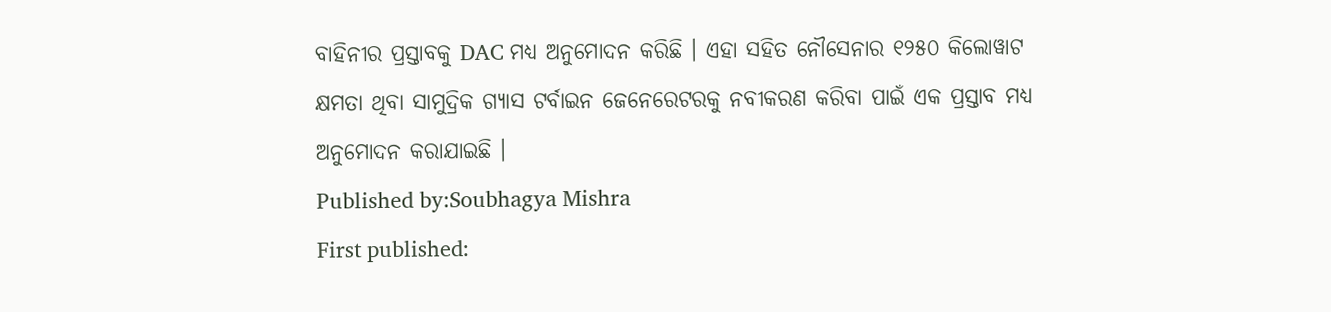ବାହିନୀର ପ୍ରସ୍ତାବକୁ DAC ମଧ୍ୟ ଅନୁମୋଦନ କରିଛି । ଏହା ସହିତ ନୌସେନାର ୧୨୫୦ କିଲୋୱାଟ କ୍ଷମତା ଥିବା ସାମୁଦ୍ରିକ ଗ୍ୟାସ ଟର୍ବାଇନ ଜେନେରେଟରକୁ ନବୀକରଣ କରିବା ପାଇଁ ଏକ ପ୍ରସ୍ତାବ ମଧ୍ୟ ଅନୁମୋଦନ କରାଯାଇଛି ।
Published by:Soubhagya Mishra
First published: